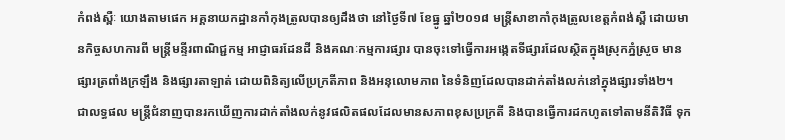កំពង់ស្ពឺៈ យោងតាមផេក អគ្គនាយកដ្ឋានកាំកុងត្រូលបានឲ្យដឹងថា នៅថ្ងៃទី៧ ខែធ្នូ ឆ្នាំ២០១៨ មន្ត្រីសាខាកាំកុងត្រូលខេត្តកំពង់ស្ពឺ ដោយមានកិច្ចសហការពី មន្ត្រីមន្ទីរពាណិជ្ជកម្ម អាជ្ញាធរដែនដី និងគណៈកម្មការផ្សារ បានចុះទៅធ្វើការអង្កេតទីផ្សារដែលស្ថិតក្នុងស្រុកភ្នំស្រួច មានផ្សារត្រពាំងក្រឡឹង និងផ្សារតាឡាត់ ដោយពិនិត្យលើប្រក្រតីភាព និងអនុលោមភាព នៃទំនិញដែលបានដាក់តាំងលក់នៅក្នុងផ្សារទាំង២។
ជាលទ្ធផល មន្ត្រីជំនាញបានរកឃើញការដាក់តាំងលក់នូវផលិតផលដែលមានសភាពខុសប្រក្រតី និងបានធ្វើការដកហូតទៅតាមនីតិវិធី ទុក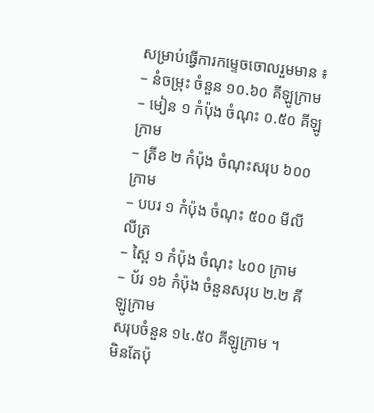សម្រាប់ធ្វើការកម្ទេចចោលរួមមាន ៖
– នំចម្រុះ ចំនួន ១០.៦០ គីឡូក្រាម
– មៀន ១ កំប៉ុង ចំណុះ ០.៥០ គីឡូក្រាម
– ត្រីខ ២ កំប៉ុង ចំណុះសរុប ៦០០ ក្រាម
– បបរ ១ កំប៉ុង ចំណុះ ៥០០ មីលីលីត្រ
– ស្ពៃ ១ កំប៉ុង ចំណុះ ៤០០ ក្រាម
– ប័រ ១៦ កំប៉ុង ចំនួនសរុប ២.២ គីឡូក្រាម
សរុបចំនួន ១៤.៥០ គីឡូក្រាម ។
មិនតែប៉ុ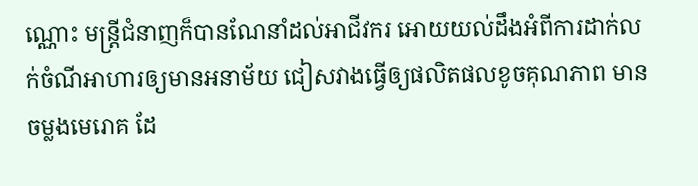ណ្ណោះ មន្ត្រីជំនាញក៏បានណែនាំដល់អាជីវករ អោយយល់ដឹងអំពីការដាក់លក់ចំណីអាហារឲ្យមានអនាម័យ ជៀសវាងធ្វើឲ្យផលិតផលខូចគុណភាព មានចម្លងមេរោគ ដែ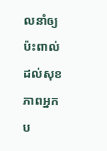លនាំឲ្យប៉ះពាល់ដល់សុខភាពអ្នកប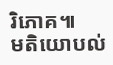រិភោគ៕
មតិយោបល់